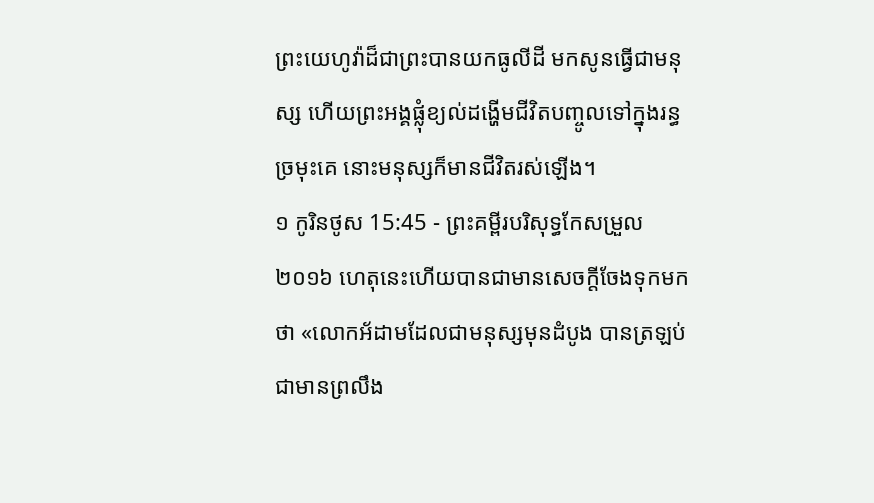ព្រះយេហូវ៉ាដ៏ជាព្រះបានយកធូលីដី មកសូនធ្វើជាមនុស្ស ហើយព្រះអង្គផ្លុំខ្យល់ដង្ហើមជីវិតបញ្ចូលទៅក្នុងរន្ធច្រមុះគេ នោះមនុស្សក៏មានជីវិតរស់ឡើង។
១ កូរិនថូស 15:45 - ព្រះគម្ពីរបរិសុទ្ធកែសម្រួល ២០១៦ ហេតុនេះហើយបានជាមានសេចក្តីចែងទុកមកថា «លោកអ័ដាមដែលជាមនុស្សមុនដំបូង បានត្រឡប់ជាមានព្រលឹង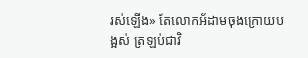រស់ឡើង» តែលោកអ័ដាមចុងក្រោយបង្អស់ ត្រឡប់ជាវិ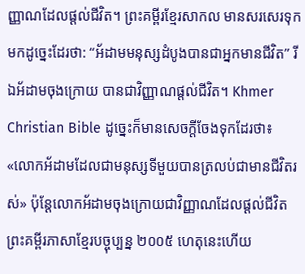ញ្ញាណដែលផ្ដល់ជីវិត។ ព្រះគម្ពីរខ្មែរសាកល មានសរសេរទុកមកដូច្នេះដែរថា: “អ័ដាមមនុស្សដំបូងបានជាអ្នកមានជីវិត” រីឯអ័ដាមចុងក្រោយ បានជាវិញ្ញាណផ្ដល់ជីវិត។ Khmer Christian Bible ដូច្នេះក៏មានសេចក្ដីចែងទុកដែរថា៖ «លោកអ័ដាមដែលជាមនុស្សទីមួយបានត្រលប់ជាមានជីវិតរស់» ប៉ុន្ដែលោកអ័ដាមចុងក្រោយជាវិញ្ញាណដែលផ្ដល់ជីវិត ព្រះគម្ពីរភាសាខ្មែរបច្ចុប្បន្ន ២០០៥ ហេតុនេះហើយ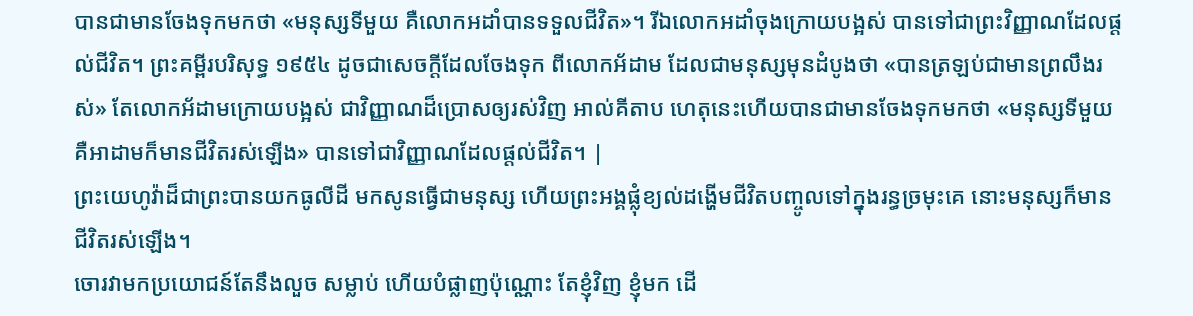បានជាមានចែងទុកមកថា «មនុស្សទីមួយ គឺលោកអដាំបានទទួលជីវិត»។ រីឯលោកអដាំចុងក្រោយបង្អស់ បានទៅជាព្រះវិញ្ញាណដែលផ្ដល់ជីវិត។ ព្រះគម្ពីរបរិសុទ្ធ ១៩៥៤ ដូចជាសេចក្ដីដែលចែងទុក ពីលោកអ័ដាម ដែលជាមនុស្សមុនដំបូងថា «បានត្រឡប់ជាមានព្រលឹងរស់» តែលោកអ័ដាមក្រោយបង្អស់ ជាវិញ្ញាណដ៏ប្រោសឲ្យរស់វិញ អាល់គីតាប ហេតុនេះហើយបានជាមានចែងទុកមកថា «មនុស្សទីមួយ គឺអាដាមក៏មានជីវិតរស់ឡើង» បានទៅជាវិញ្ញាណដែលផ្ដល់ជីវិត។ |
ព្រះយេហូវ៉ាដ៏ជាព្រះបានយកធូលីដី មកសូនធ្វើជាមនុស្ស ហើយព្រះអង្គផ្លុំខ្យល់ដង្ហើមជីវិតបញ្ចូលទៅក្នុងរន្ធច្រមុះគេ នោះមនុស្សក៏មានជីវិតរស់ឡើង។
ចោរវាមកប្រយោជន៍តែនឹងលួច សម្លាប់ ហើយបំផ្លាញប៉ុណ្ណោះ តែខ្ញុំវិញ ខ្ញុំមក ដើ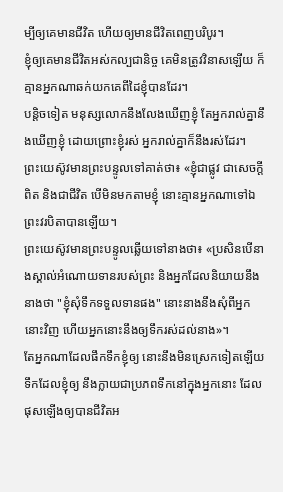ម្បីឲ្យគេមានជីវិត ហើយឲ្យមានជីវិតពេញបរិបូរ។
ខ្ញុំឲ្យគេមានជីវិតអស់កល្បជានិច្ច គេមិនត្រូវវិនាសឡើយ ក៏គ្មានអ្នកណាឆក់យកគេពីដៃខ្ញុំបានដែរ។
បន្តិចទៀត មនុស្សលោកនឹងលែងឃើញខ្ញុំ តែអ្នករាល់គ្នានឹងឃើញខ្ញុំ ដោយព្រោះខ្ញុំរស់ អ្នករាល់គ្នាក៏នឹងរស់ដែរ។
ព្រះយេស៊ូវមានព្រះបន្ទូលទៅគាត់ថា៖ «ខ្ញុំជាផ្លូវ ជាសេចក្តីពិត និងជាជីវិត បើមិនមកតាមខ្ញុំ នោះគ្មានអ្នកណាទៅឯព្រះវរបិតាបានឡើយ។
ព្រះយេស៊ូវមានព្រះបន្ទូលឆ្លើយទៅនាងថា៖ «ប្រសិនបើនាងស្គាល់អំណោយទានរបស់ព្រះ និងអ្នកដែលនិយាយនឹងនាងថា "ខ្ញុំសុំទឹកទទួលទានផង" នោះនាងនឹងសុំពីអ្នកនោះវិញ ហើយអ្នកនោះនឹងឲ្យទឹករស់ដល់នាង»។
តែអ្នកណាដែលផឹកទឹកខ្ញុំឲ្យ នោះនឹងមិនស្រេកទៀតឡើយ ទឹកដែលខ្ញុំឲ្យ នឹងក្លាយជាប្រភពទឹកនៅក្នុងអ្នកនោះ ដែលផុសឡើងឲ្យបានជីវិតអ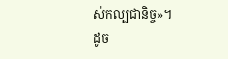ស់កល្បជានិច្ច»។
ដូច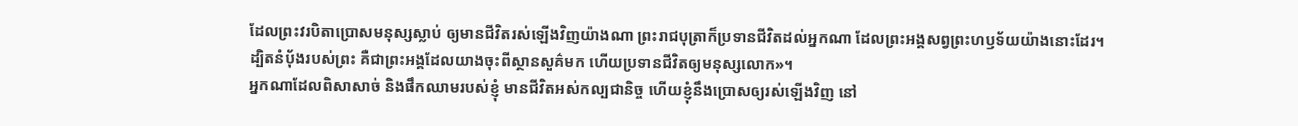ដែលព្រះវរបិតាប្រោសមនុស្សស្លាប់ ឲ្យមានជីវិតរស់ឡើងវិញយ៉ាងណា ព្រះរាជបុត្រាក៏ប្រទានជីវិតដល់អ្នកណា ដែលព្រះអង្គសព្វព្រះហឫទ័យយ៉ាងនោះដែរ។
ដ្បិតនំបុ័ងរបស់ព្រះ គឺជាព្រះអង្គដែលយាងចុះពីស្ថានសួគ៌មក ហើយប្រទានជីវិតឲ្យមនុស្សលោក»។
អ្នកណាដែលពិសាសាច់ និងផឹកឈាមរបស់ខ្ញុំ មានជីវិតអស់កល្បជានិច្ច ហើយខ្ញុំនឹងប្រោសឲ្យរស់ឡើងវិញ នៅ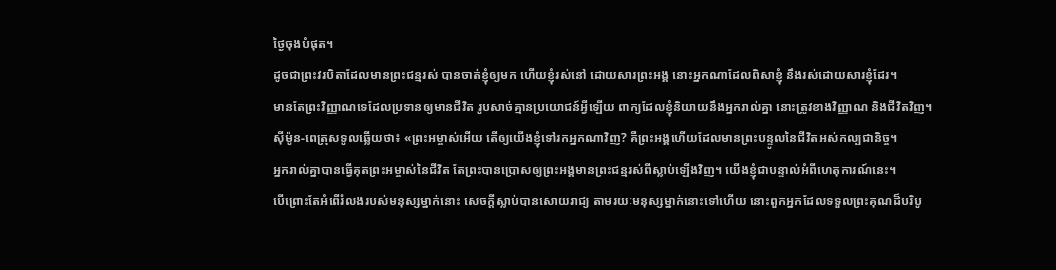ថ្ងៃចុងបំផុត។
ដូចជាព្រះវរបិតាដែលមានព្រះជន្មរស់ បានចាត់ខ្ញុំឲ្យមក ហើយខ្ញុំរស់នៅ ដោយសារព្រះអង្គ នោះអ្នកណាដែលពិសាខ្ញុំ នឹងរស់ដោយសារខ្ញុំដែរ។
មានតែព្រះវិញ្ញាណទេដែលប្រទានឲ្យមានជីវិត រូបសាច់គ្មានប្រយោជន៍អ្វីឡើយ ពាក្យដែលខ្ញុំនិយាយនឹងអ្នករាល់គ្នា នោះត្រូវខាងវិញ្ញាណ និងជីវិតវិញ។
ស៊ីម៉ូន-ពេត្រុសទូលឆ្លើយថា៖ «ព្រះអម្ចាស់អើយ តើឲ្យយើងខ្ញុំទៅរកអ្នកណាវិញ? គឺព្រះអង្គហើយដែលមានព្រះបន្ទូលនៃជីវិតអស់កល្បជានិច្ច។
អ្នករាល់គ្នាបានធ្វើគុតព្រះអម្ចាស់នៃជីវិត តែព្រះបានប្រោសឲ្យព្រះអង្គមានព្រះជន្មរស់ពីស្លាប់ឡើងវិញ។ យើងខ្ញុំជាបន្ទាល់អំពីហេតុការណ៍នេះ។
បើព្រោះតែអំពើរំលងរបស់មនុស្សម្នាក់នោះ សេចក្តីស្លាប់បានសោយរាជ្យ តាមរយៈមនុស្សម្នាក់នោះទៅហើយ នោះពួកអ្នកដែលទទួលព្រះគុណដ៏បរិបូ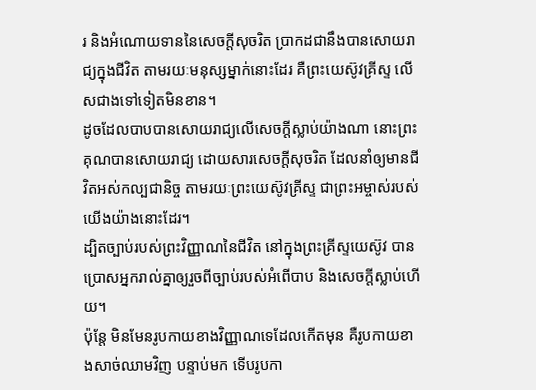រ និងអំណោយទាននៃសេចក្តីសុចរិត ប្រាកដជានឹងបានសោយរាជ្យក្នុងជីវិត តាមរយៈមនុស្សម្នាក់នោះដែរ គឺព្រះយេស៊ូវគ្រីស្ទ លើសជាងទៅទៀតមិនខាន។
ដូចដែលបាបបានសោយរាជ្យលើសេចក្ដីស្លាប់យ៉ាងណា នោះព្រះគុណបានសោយរាជ្យ ដោយសារសេចក្តីសុចរិត ដែលនាំឲ្យមានជីវិតអស់កល្បជានិច្ច តាមរយៈព្រះយេស៊ូវគ្រីស្ទ ជាព្រះអម្ចាស់របស់យើងយ៉ាងនោះដែរ។
ដ្បិតច្បាប់របស់ព្រះវិញ្ញាណនៃជីវិត នៅក្នុងព្រះគ្រីស្ទយេស៊ូវ បានប្រោសអ្នករាល់គ្នាឲ្យរួចពីច្បាប់របស់អំពើបាប និងសេចក្តីស្លាប់ហើយ។
ប៉ុន្តែ មិនមែនរូបកាយខាងវិញ្ញាណទេដែលកើតមុន គឺរូបកាយខាងសាច់ឈាមវិញ បន្ទាប់មក ទើបរូបកា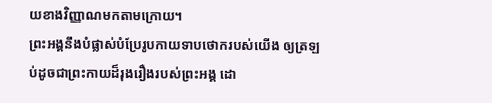យខាងវិញ្ញាណមកតាមក្រោយ។
ព្រះអង្គនឹងបំផ្លាស់បំប្រែរូបកាយទាបថោករបស់យើង ឲ្យត្រឡប់ដូចជាព្រះកាយដ៏រុងរឿងរបស់ព្រះអង្គ ដោ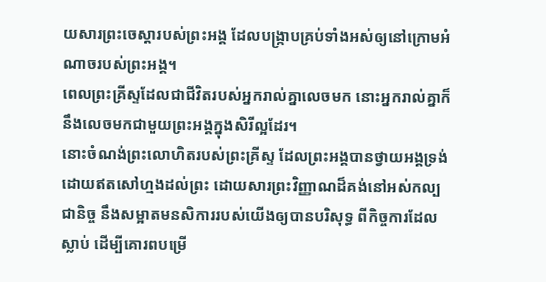យសារព្រះចេស្តារបស់ព្រះអង្គ ដែលបង្ក្រាបគ្រប់ទាំងអស់ឲ្យនៅក្រោមអំណាចរបស់ព្រះអង្គ។
ពេលព្រះគ្រីស្ទដែលជាជីវិតរបស់អ្នករាល់គ្នាលេចមក នោះអ្នករាល់គ្នាក៏នឹងលេចមកជាមួយព្រះអង្គក្នុងសិរីល្អដែរ។
នោះចំណង់ព្រះលោហិតរបស់ព្រះគ្រីស្ទ ដែលព្រះអង្គបានថ្វាយអង្គទ្រង់ដោយឥតសៅហ្មងដល់ព្រះ ដោយសារព្រះវិញ្ញាណដ៏គង់នៅអស់កល្បជានិច្ច នឹងសម្អាតមនសិការរបស់យើងឲ្យបានបរិសុទ្ធ ពីកិច្ចការដែលស្លាប់ ដើម្បីគោរពបម្រើ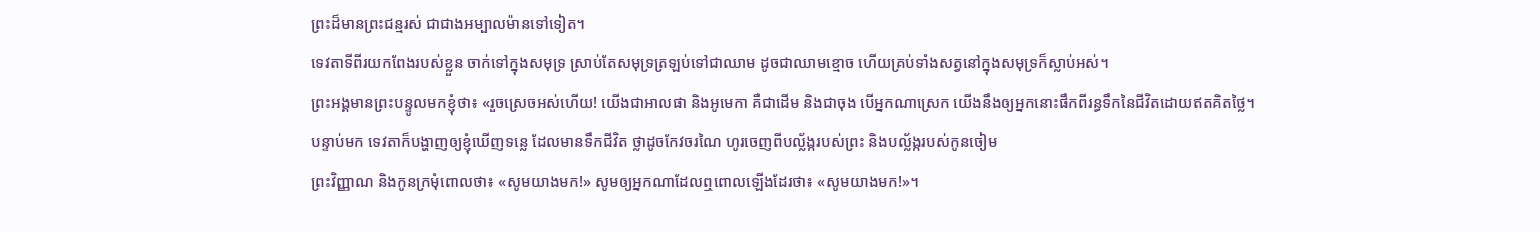ព្រះដ៏មានព្រះជន្មរស់ ជាជាងអម្បាលម៉ានទៅទៀត។
ទេវតាទីពីរយកពែងរបស់ខ្លួន ចាក់ទៅក្នុងសមុទ្រ ស្រាប់តែសមុទ្រត្រឡប់ទៅជាឈាម ដូចជាឈាមខ្មោច ហើយគ្រប់ទាំងសត្វនៅក្នុងសមុទ្រក៏ស្លាប់អស់។
ព្រះអង្គមានព្រះបន្ទូលមកខ្ញុំថា៖ «រួចស្រេចអស់ហើយ! យើងជាអាលផា និងអូមេកា គឺជាដើម និងជាចុង បើអ្នកណាស្រេក យើងនឹងឲ្យអ្នកនោះផឹកពីរន្ធទឹកនៃជីវិតដោយឥតគិតថ្លៃ។
បន្ទាប់មក ទេវតាក៏បង្ហាញឲ្យខ្ញុំឃើញទន្លេ ដែលមានទឹកជីវិត ថ្លាដូចកែវចរណៃ ហូរចេញពីបល្ល័ង្ករបស់ព្រះ និងបល្ល័ង្ករបស់កូនចៀម
ព្រះវិញ្ញាណ និងកូនក្រមុំពោលថា៖ «សូមយាងមក!» សូមឲ្យអ្នកណាដែលឮពោលឡើងដែរថា៖ «សូមយាងមក!»។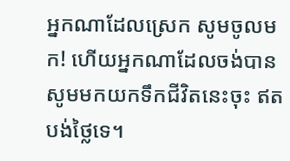អ្នកណាដែលស្រេក សូមចូលមក! ហើយអ្នកណាដែលចង់បាន សូមមកយកទឹកជីវិតនេះចុះ ឥតបង់ថ្លៃទេ។